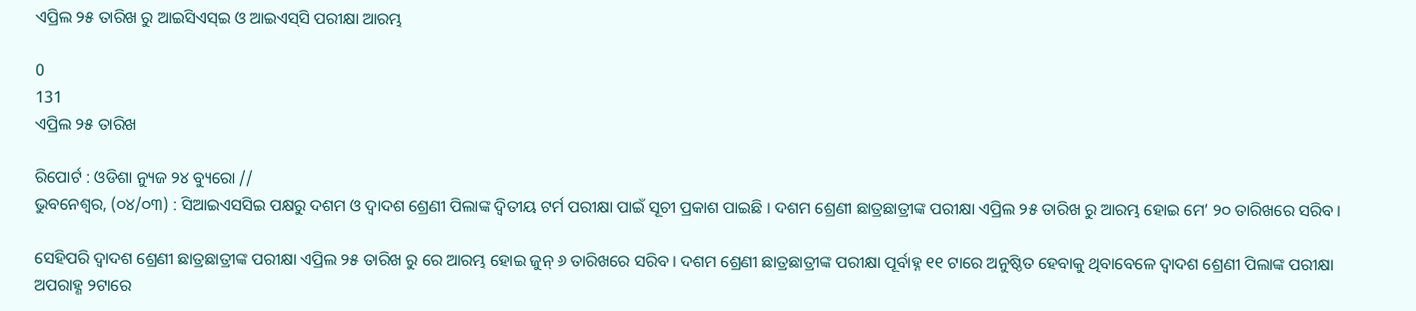ଏପ୍ରିଲ ୨୫ ତାରିଖ ରୁ ଆଇସିଏସ୍‌ଇ ଓ ଆଇଏସ୍‌ସି ପରୀକ୍ଷା ଆରମ୍ଭ

0
131
ଏପ୍ରିଲ ୨୫ ତାରିଖ

ରିପୋର୍ଟ : ଓଡିଶା ନ୍ୟୁଜ ୨୪ ବ୍ୟୁରୋ //
ଭୁବନେଶ୍ୱର, (୦୪/୦୩) : ସିଆଇଏସସିଇ ପକ୍ଷରୁ ଦଶମ ଓ ଦ୍ୱାଦଶ ଶ୍ରେଣୀ ପିଲାଙ୍କ ଦ୍ୱିତୀୟ ଟର୍ମ ପରୀକ୍ଷା ପାଇଁ ସୂଚୀ ପ୍ରକାଶ ପାଇଛି । ଦଶମ ଶ୍ରେଣୀ ଛାତ୍ରଛାତ୍ରୀଙ୍କ ପରୀକ୍ଷା ଏପ୍ରିଲ ୨୫ ତାରିଖ ରୁ ଆରମ୍ଭ ହୋଇ ମେ’ ୨୦ ତାରିଖରେ ସରିବ ।

ସେହିପରି ଦ୍ୱାଦଶ ଶ୍ରେଣୀ ଛାତ୍ରଛାତ୍ରୀଙ୍କ ପରୀକ୍ଷା ଏପ୍ରିଲ ୨୫ ତାରିଖ ରୁ ରେ ଆରମ୍ଭ ହୋଇ ଜୁନ୍ ୬ ତାରିଖରେ ସରିବ । ଦଶମ ଶ୍ରେଣୀ ଛାତ୍ରଛାତ୍ରୀଙ୍କ ପରୀକ୍ଷା ପୂର୍ବାହ୍ନ ୧୧ ଟାରେ ଅନୁଷ୍ଠିତ ହେବାକୁ ଥିବାବେଳେ ଦ୍ୱାଦଶ ଶ୍ରେଣୀ ପିଲାଙ୍କ ପରୀକ୍ଷା ଅପରାହ୍ଣ ୨ଟାରେ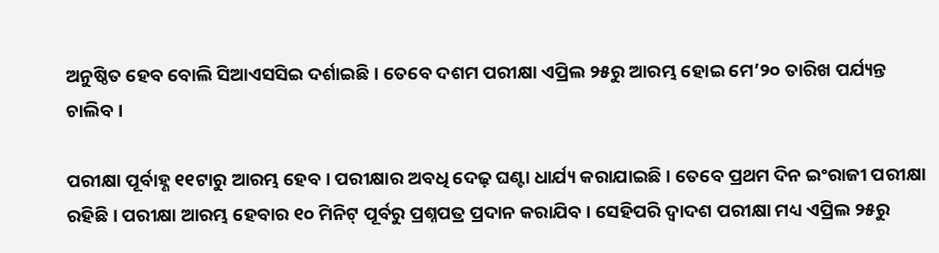ଅନୁଷ୍ଠିତ ହେବ ବୋଲି ସିଆଏସସିଇ ଦର୍ଶାଇଛି । ତେବେ ଦଶମ ପରୀକ୍ଷା ଏପ୍ରିଲ ୨୫ରୁ ଆରମ୍ଭ ହୋଇ ମେ’୨୦ ତାରିଖ ପର୍ଯ୍ୟନ୍ତ ଚାଲିବ ।

ପରୀକ୍ଷା ପୂର୍ବାହ୍ଣ ୧୧ଟାରୁ ଆରମ୍ଭ ହେବ । ପରୀକ୍ଷାର ଅବଧି ଦେଢ଼ ଘଣ୍ଟା ଧାର୍ଯ୍ୟ କରାଯାଇଛି । ତେବେ ପ୍ରଥମ ଦିନ ଇଂରାଜୀ ପରୀକ୍ଷା ରହିଛି । ପରୀକ୍ଷା ଆରମ୍ଭ ହେବାର ୧୦ ମିନିଟ୍ ପୂର୍ବରୁ ପ୍ରଶ୍ନପତ୍ର ପ୍ରଦାନ କରାଯିବ । ସେହିପରି ଦ୍ୱାଦଶ ପରୀକ୍ଷା ମଧ୍ୟ ଏପ୍ରିଲ ୨୫ରୁ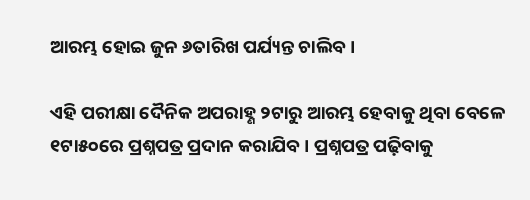ଆରମ୍ଭ ହୋଇ ଜୁନ ୬ତାରିଖ ପର୍ଯ୍ୟନ୍ତ ଚାଲିବ ।

ଏହି ପରୀକ୍ଷା ଦୈନିକ ଅପରାହ୍ଣ ୨ଟାରୁ ଆରମ୍ଭ ହେବାକୁ ଥିବା ବେଳେ ୧ଟା୫୦ରେ ପ୍ରଶ୍ନପତ୍ର ପ୍ରଦାନ କରାଯିବ । ପ୍ରଶ୍ନପତ୍ର ପଢ଼ିବାକୁ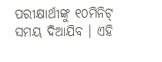ପରୀକ୍ଷାର୍ଥୀଙ୍କୁ ୧୦ମିନିଟ୍ ସମୟ ଦିଆଯିବ । ଏହି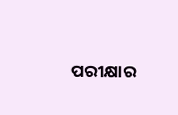ପରୀକ୍ଷାର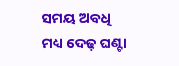ସମୟ ଅବଧି ମଧ୍ୟ ଦେଢ଼ ଘଣ୍ଟା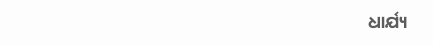ଧାର୍ଯ୍ୟ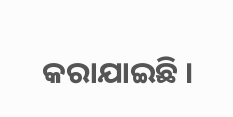କରାଯାଇଛି ।